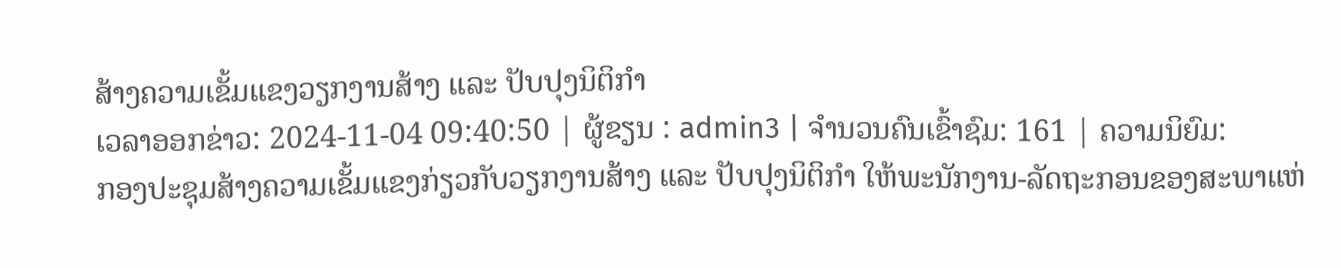ສ້າງຄວາມເຂັ້ມແຂງວຽກງານສ້າງ ແລະ ປັບປຸງນິຕິກຳ
ເວລາອອກຂ່າວ: 2024-11-04 09:40:50 | ຜູ້ຂຽນ : admin3 | ຈຳນວນຄົນເຂົ້າຊົມ: 161 | ຄວາມນິຍົມ:
ກອງປະຊຸມສ້າງຄວາມເຂັ້ມແຂງກ່ຽວກັບວຽກງານສ້າງ ແລະ ປັບປຸງນິຕິກຳ ໃຫ້ພະນັກງານ-ລັດຖະກອນຂອງສະພາແຫ່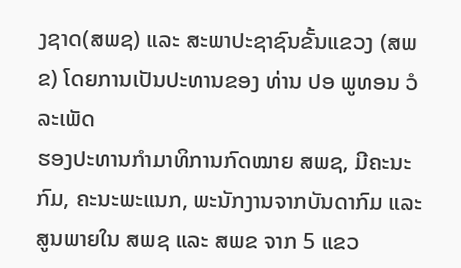ງຊາດ(ສພຊ) ແລະ ສະພາປະຊາຊົນຂັ້ນແຂວງ (ສພຂ) ໂດຍການເປັນປະທານຂອງ ທ່ານ ປອ ພູທອນ ວໍລະເພັດ
ຮອງປະທານກຳມາທິການກົດໝາຍ ສພຊ, ມີຄະນະກົມ, ຄະນະພະແນກ, ພະນັກງານຈາກບັນດາກົມ ແລະ ສູນພາຍໃນ ສພຊ ແລະ ສພຂ ຈາກ 5 ແຂວ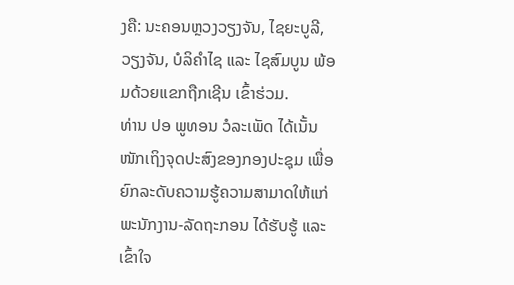ງຄື: ນະຄອນຫຼວງວຽງຈັນ, ໄຊຍະບູລີ, ວຽງຈັນ, ບໍລິຄຳໄຊ ແລະ ໄຊສົມບູນ ພ້ອມດ້ວຍແຂກຖືກເຊີນ ເຂົ້າຮ່ວມ.
ທ່ານ ປອ ພູທອນ ວໍລະເພັດ ໄດ້ເນັ້ນໜັກເຖິງຈຸດປະສົງຂອງກອງປະຊຸມ ເພື່ອຍົກລະດັບຄວາມຮູ້ຄວາມສາມາດໃຫ້ແກ່ພະນັກງານ-ລັດຖະກອນ ໄດ້ຮັບຮູ້ ແລະ ເຂົ້າໃຈ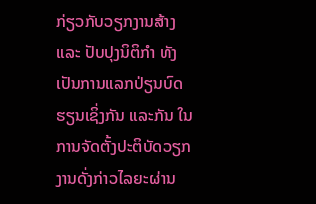ກ່ຽວກັບວຽກງານສ້າງ ແລະ ປັບປຸງນິຕິກຳ ທັງເປັນການແລກປ່ຽນບົດຮຽນເຊິ່ງກັນ ແລະກັນ ໃນການຈັດຕັ້ງປະຕິບັດວຽກງານດັ່ງກ່າວໄລຍະຜ່ານ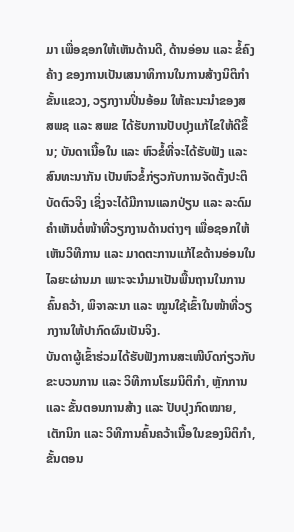ມາ ເພື່ອຊອກໃຫ້ເຫັນດ້ານດີ, ດ້ານອ່ອນ ແລະ ຂໍ້ຄົງຄ້າງ ຂອງການເປັນເສນາທິການໃນການສ້າງນິຕິກຳຂັ້ນແຂວງ, ວຽກງານປິ່ນອ້ອມ ໃຫ້ຄະນະນຳຂອງສ ສພຊ ແລະ ສພຂ ໄດ້ຮັບການປັບປຸງແກ້ໄຂໃຫ້ດີຂຶ້ນ; ບັນດາເນື້ອໃນ ແລະ ຫົວຂໍ້ທີ່ຈະໄດ້ຮັບຟັງ ແລະ ສົນທະນາກັນ ເປັນຫົວຂໍ້ກ່ຽວກັບການຈັດຕັ້ງປະຕິບັດຕົວຈິງ ເຊິ່ງຈະໄດ້ມີການແລກປ່ຽນ ແລະ ລະດົມຄຳເຫັນຕໍ່ໜ້າທີ່ວຽກງານດ້ານຕ່າງໆ ເພື່ອຊອກໃຫ້ເຫັນວິທີການ ແລະ ມາດຕະການແກ້ໄຂດ້ານອ່ອນໃນໄລຍະຜ່ານມາ ເພາະຈະນຳມາເປັນພື້ນຖານໃນການຄົ້ນຄວ້າ, ພິຈາລະນາ ແລະ ໝູນໃຊ້ເຂົ້າໃນໜ້າທີ່ວຽກງານໃຫ້ປາກົດຜົນເປັນຈິງ.
ບັນດາຜູ້ເຂົ້າຮ່ວມໄດ້ຮັບຟັງການສະເໜີບົດກ່ຽວກັບຂະບວນການ ແລະ ວິທີການໂຮມນິຕິກຳ, ຫຼັກການ ແລະ ຂັ້ນຕອນການສ້າງ ແລະ ປັບປຸງກົດໝາຍ, ເຕັກນິກ ແລະ ວິທີການຄົ້ນຄວ້າເນື້ອໃນຂອງນິຕິກຳ, ຂັ້ນຕອນ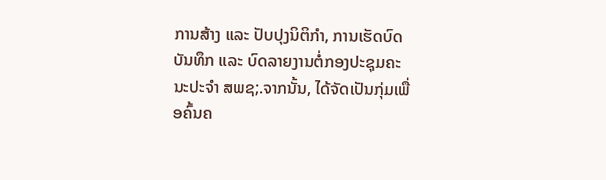ການສ້າງ ແລະ ປັບປຸງນິຕິກຳ, ການເຮັດບົດບັນທຶກ ແລະ ບົດລາຍງານຕໍ່ກອງປະຊຸມຄະນະປະຈຳ ສພຊ;.ຈາກນັ້ນ, ໄດ້ຈັດເປັນກຸ່ມເພື່ອຄົ້ນຄ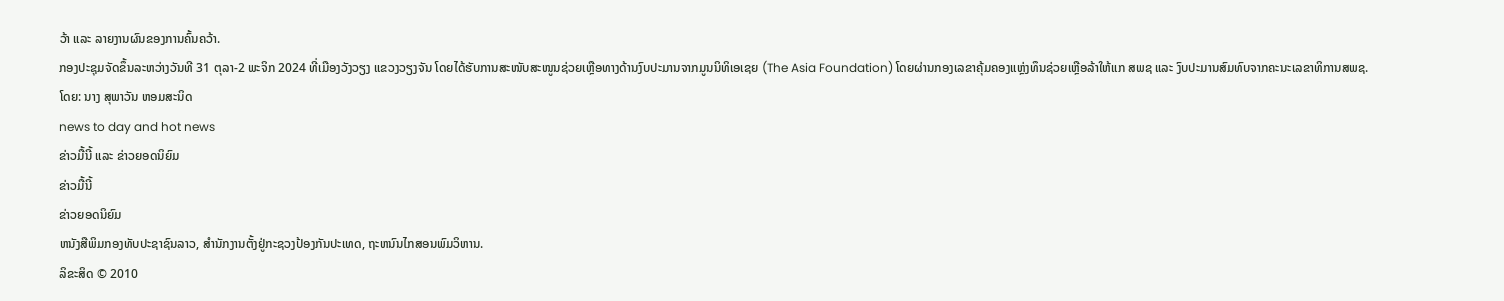ວ້າ ແລະ ລາຍງານຜົນຂອງການຄົ້ນຄວ້າ.
ກອງປະຊຸມຈັດຂຶ້ນລະຫວ່າງວັນທີ 31 ຕຸລາ-2 ພະຈິກ 2024 ທີ່ເມືອງວັງວຽງ ແຂວງວຽງຈັນ ໂດຍໄດ້ຮັບການສະໜັບສະໜູນຊ່ວຍເຫຼືອທາງດ້ານງົບປະມານຈາກມູນນິທິເອເຊຍ (The Asia Foundation) ໂດຍຜ່ານກອງເລຂາຄຸ້ມຄອງແຫຼ່ງທຶນຊ່ວຍເຫຼືອລ້າໃຫ້ແກ ສພຊ ແລະ ງົບປະມານສົມທົບຈາກຄະນະເລຂາທິການສພຊ.
ໂດຍ: ນາງ ສຸພາວັນ ຫອມສະນິດ
news to day and hot news
ຂ່າວມື້ນີ້ ແລະ ຂ່າວຍອດນິຍົມ
ຂ່າວມື້ນີ້
ຂ່າວຍອດນິຍົມ
ຫນັງສືພິມກອງທັບປະຊາຊົນລາວ, ສຳນັກງານຕັ້ງຢູ່ກະຊວງປ້ອງກັນປະເທດ, ຖະຫນົນໄກສອນພົມວິຫານ.
ລິຂະສິດ © 2010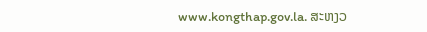www.kongthap.gov.la. ສະຫງວ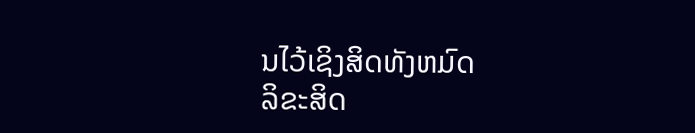ນໄວ້ເຊິງສິດທັງຫມົດ
ລິຂະສິດ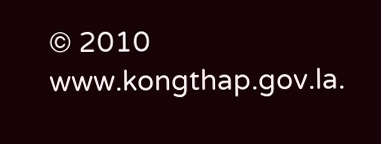© 2010 www.kongthap.gov.la.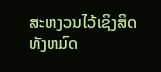ສະຫງວນໄວ້ເຊິງສິດທັງຫມົດ